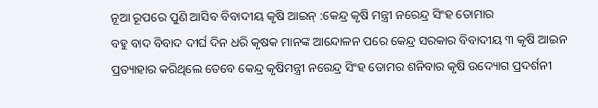ନୂଆ ରୂପରେ ପୁଣି ଆସିବ ବିବାଦୀୟ କୃଷି ଆଇନ୍ :କେନ୍ଦ୍ର କୃଷି ମନ୍ତ୍ରୀ ନରେନ୍ଦ୍ର ସିଂହ ତୋମାର
ବହୁ ବାଦ ବିବାଦ ଦୀର୍ଘ ଦିନ ଧରି କୃଷକ ମାନଙ୍କ ଆନ୍ଦୋଳନ ପରେ କେନ୍ଦ୍ର ସରକାର ବିବାଦୀୟ ୩ କୃଷି ଆଇନ ପ୍ରତ୍ୟାହାର କରିଥିଲେ ତେବେ କେନ୍ଦ୍ର କୃଷିମନ୍ତ୍ରୀ ନରେନ୍ଦ୍ର ସିଂହ ତୋମର ଶନିବାର କୃଷି ଉଦ୍ୟୋଗ ପ୍ରଦର୍ଶନୀ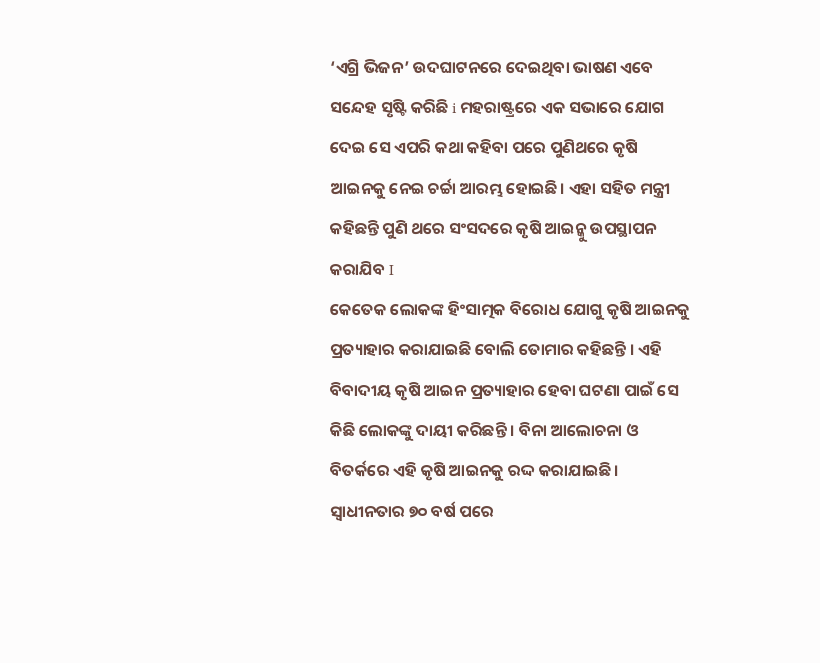‘ଏଗ୍ରି ଭିଜନ’ ଉଦଘାଟନରେ ଦେଇଥିବା ଭାଷଣ ଏବେ ସନ୍ଦେହ ସୃଷ୍ଟି କରିଛି i ମହରାଷ୍ଟ୍ରରେ ଏକ ସଭାରେ ଯୋଗ ଦେଇ ସେ ଏପରି କଥା କହିବା ପରେ ପୁଣିଥରେ କୃଷି ଆଇନକୁ ନେଇ ଚର୍ଚ୍ଚା ଆରମ୍ଭ ହୋଇଛି। ଏହା ସହିତ ମନ୍ତ୍ରୀ କହିଛନ୍ତି ପୁଣି ଥରେ ସଂସଦରେ କୃଷି ଆଇନ୍କୁ ଉପସ୍ଥାପନ କରାଯିବ I
କେତେକ ଲୋକଙ୍କ ହିଂସାତ୍ମକ ବିରୋଧ ଯୋଗୁ କୃଷି ଆଇନକୁ ପ୍ରତ୍ୟାହାର କରାଯାଇଛି ବୋଲି ତୋମାର କହିଛନ୍ତି । ଏହି ବିବାଦୀୟ କୃଷି ଆଇନ ପ୍ରତ୍ୟାହାର ହେବା ଘଟଣା ପାଇଁ ସେ କିଛି ଲୋକଙ୍କୁ ଦାୟୀ କରିଛନ୍ତି । ବିନା ଆଲୋଚନା ଓ ବିତର୍କରେ ଏହି କୃଷି ଆଇନକୁ ରଦ୍ଦ କରାଯାଇଛି। ସ୍ୱାଧୀନତାର ୭୦ ବର୍ଷ ପରେ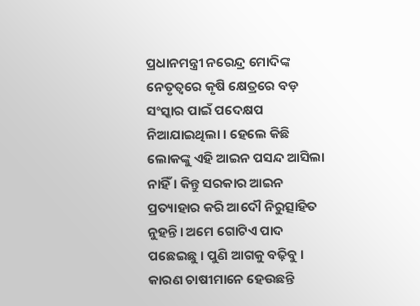ପ୍ରଧାନମନ୍ତ୍ରୀ ନରେନ୍ଦ୍ର ମୋଦିଙ୍କ ନେତୃତ୍ୱରେ କୃଷି କ୍ଷେତ୍ରରେ ବଡ଼ ସଂସ୍କାର ପାଇଁ ପଦେକ୍ଷପ ନିଆଯାଇଥିଲା। ହେଲେ କିଛି ଲୋକଙ୍କୁ ଏହି ଆଇନ ପସନ୍ଦ ଆସିଲା ନାହିଁ । କିନ୍ତୁ ସରକାର ଆଇନ ପ୍ରତ୍ୟାହାର କରି ଆଦୌ ନିରୁତ୍ସାହିତ ନୁହନ୍ତି। ଅମେ ଗୋଟିଏ ପାଦ ପଛେଇଛୁ। ପୁଣି ଆଗକୁ ବଢ଼ିବୁ। କାରଣ ଚାଷୀମାନେ ହେଉଛନ୍ତି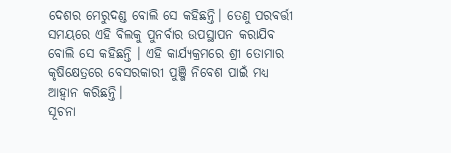ଦେଶର ମେରୁଦଣ୍ଡ ବୋଲି ସେ କହିଛନ୍ତି। ତେଣୁ ପରବର୍ତ୍ତୀ ସମୟରେ ଏହି ବିଲକୁ ପୁନର୍ବାର ଉପସ୍ଥାପନ କରାଯିବ ବୋଲି ସେ କହିଛନ୍ତି । ଏହି କାର୍ଯ୍ୟକ୍ରମରେ ଶ୍ରୀ ତୋମାର କୃଷିକ୍ଷେତ୍ରରେ ବେସରକାରୀ ପୁଞ୍ଜି ନିବେଶ ପାଇଁ ମଧ୍ୟ ଆହ୍ୱାନ କରିଛନ୍ତି।
ସୂଚନା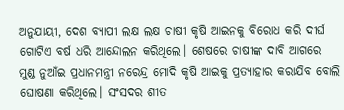ଅନୁଯାୟୀ, ଦେଶ ବ୍ୟାପୀ ଲକ୍ଷ ଲକ୍ଷ ଚାଷୀ କୃଷି ଆଇନକୁ ବିରୋଧ କରି ଦୀର୍ଘ ଗୋଟିଏ ବର୍ଷ ଧରି ଆନ୍ଦୋଲନ କରିଥିଲେ। ଶେଷରେ ଚାଷୀଙ୍କ ଦାବି ଆଗରେ ମୁଣ୍ଡ ନୁଆଁଇ ପ୍ରଧାନମନ୍ତ୍ରୀ ନରେନ୍ଦ୍ର ମୋଦି କୃଷି ଆଇକୁ ପ୍ରତ୍ୟାହାର କରାଯିବ ବୋଲି ଘୋଷଣା କରିଥିଲେ। ସଂସଦର ଶୀତ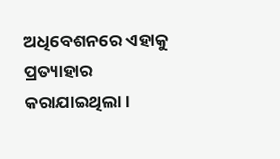ଅଧିବେଶନରେ ଏହାକୁ ପ୍ରତ୍ୟାହାର କରାଯାଇଥିଲା।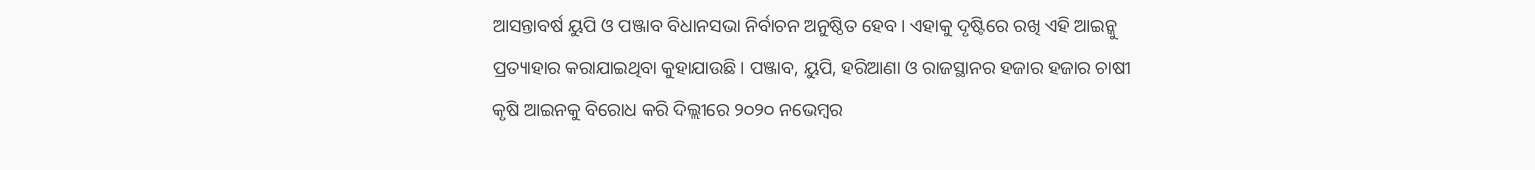ଆସନ୍ତାବର୍ଷ ୟୁପି ଓ ପଞ୍ଜାବ ବିଧାନସଭା ନିର୍ବାଚନ ଅନୁଷ୍ଠିତ ହେବ। ଏହାକୁ ଦୃଷ୍ଟିରେ ରଖି ଏହି ଆଇନ୍କୁ ପ୍ରତ୍ୟାହାର କରାଯାଇଥିବା କୁହାଯାଉଛି। ପଞ୍ଜାବ, ୟୁପି, ହରିଆଣା ଓ ରାଜସ୍ଥାନର ହଜାର ହଜାର ଚାଷୀ କୃଷି ଆଇନକୁ ବିରୋଧ କରି ଦିଲ୍ଲୀରେ ୨୦୨୦ ନଭେମ୍ବର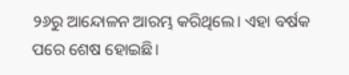୨୬ରୁ ଆନ୍ଦୋଳନ ଆରମ୍ଭ କରିଥିଲେ। ଏହା ବର୍ଷକ ପରେ ଶେଷ ହୋଇଛି।